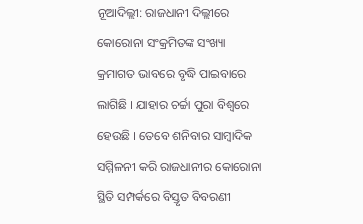ନୂଆଦିଲ୍ଲୀ: ରାଜଧାନୀ ଦିଲ୍ଲୀରେ କୋରୋନା ସଂକ୍ରମିତଙ୍କ ସଂଖ୍ୟା କ୍ରମାଗତ ଭାବରେ ବୃଦ୍ଧି ପାଇବାରେ ଲାଗିଛି । ଯାହାର ଚର୍ଚ୍ଚା ପୁରା ବିଶ୍ବରେ ହେଉଛି । ତେବେ ଶନିବାର ସାମ୍ବାଦିକ ସମ୍ମିଳନୀ କରି ରାଜଧାନୀର କୋରୋନା ସ୍ଥିତି ସମ୍ପର୍କରେ ବିସ୍ତୃତ ବିବରଣୀ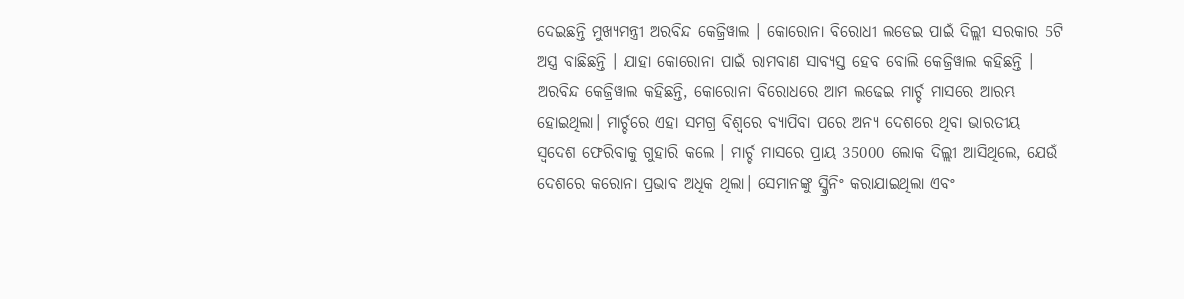ଦେଇଛନ୍ତି ମୁଖ୍ୟମନ୍ତ୍ରୀ ଅରବିନ୍ଦ କେଜ୍ରିୱାଲ । କୋରୋନା ବିରୋଧୀ ଲଡେଇ ପାଇଁ ଦିଲ୍ଲୀ ସରକାର 5ଟି ଅସ୍ତ୍ର ବାଛିଛନ୍ତି । ଯାହା କୋରୋନା ପାଇଁ ରାମବାଣ ସାବ୍ୟସ୍ତ ହେବ ବୋଲି କେଜ୍ରିୱାଲ କହିଛନ୍ତି ।
ଅରବିନ୍ଦ କେଜ୍ରିୱାଲ କହିଛନ୍ତି, କୋରୋନା ବିରୋଧରେ ଆମ ଲଢେଇ ମାର୍ଚ୍ଚ ମାସରେ ଆରମ୍ଭ ହୋଇଥିଲା। ମାର୍ଚ୍ଚରେ ଏହା ସମଗ୍ର ବିଶ୍ୱରେ ବ୍ୟାପିବା ପରେ ଅନ୍ୟ ଦେଶରେ ଥିବା ଭାରତୀୟ ସ୍ବଦେଶ ଫେରିବାକୁ ଗୁହାରି କଲେ । ମାର୍ଚ୍ଚ ମାସରେ ପ୍ରାୟ 35000 ଲୋକ ଦିଲ୍ଲୀ ଆସିଥିଲେ, ଯେଉଁ ଦେଶରେ କରୋନା ପ୍ରଭାବ ଅଧିକ ଥିଲା। ସେମାନଙ୍କୁ ସ୍କ୍ରିନିଂ କରାଯାଇଥିଲା ଏବଂ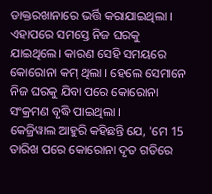ଡାକ୍ତରଖାନାରେ ଭର୍ତ୍ତି କରାଯାଇଥିଲା । ଏହାପରେ ସମସ୍ତେ ନିଜ ଘରକୁ ଯାଇଥିଲେ। କାରଣ ସେହି ସମୟରେ କୋରୋନା କମ୍ ଥିଲା । ହେଲେ ସେମାନେ ନିଜ ଘରକୁ ଯିବା ପରେ କୋରୋନା ସଂକ୍ରମଣ ବୃଦ୍ଧି ପାଇଥିଲା ।
କେଜ୍ରିୱାଲ ଆହୁରି କହିଛନ୍ତି ଯେ, 'ମେ 15 ତାରିଖ ପରେ କୋରୋନା ଦୃତ ଗତିରେ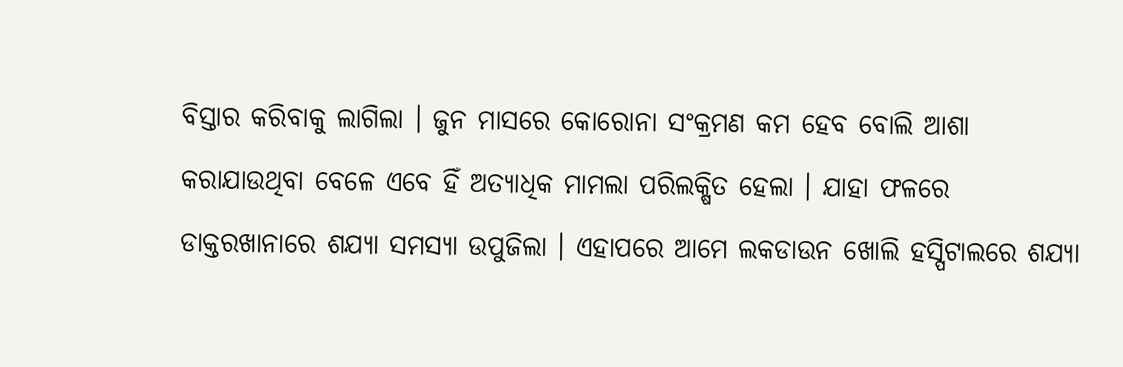ବିସ୍ତାର କରିବାକୁ ଲାଗିଲା । ଜୁନ ମାସରେ କୋରୋନା ସଂକ୍ରମଣ କମ ହେବ ବୋଲି ଆଶା କରାଯାଉଥିବା ବେଳେ ଏବେ ହିଁ ଅତ୍ୟାଧିକ ମାମଲା ପରିଲକ୍ଷିତ ହେଲା । ଯାହା ଫଳରେ ଡାକ୍ତରଖାନାରେ ଶଯ୍ୟା ସମସ୍ୟା ଉପୁଜିଲା । ଏହାପରେ ଆମେ ଲକଡାଉନ ଖୋଲି ହସ୍ପିଟାଲରେ ଶଯ୍ୟା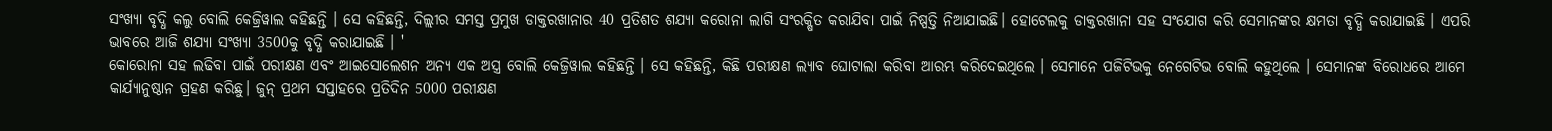ସଂଖ୍ୟା ବୃଦ୍ଧି କଲୁ ବୋଲି କେଜ୍ରିୱାଲ କହିଛନ୍ତି । ସେ କହିଛନ୍ତି, ଦିଲ୍ଲୀର ସମସ୍ତ ପ୍ରମୁଖ ଡାକ୍ତରଖାନାର 40 ପ୍ରତିଶତ ଶଯ୍ୟା କରୋନା ଲାଗି ସଂରକ୍ଷିତ କରାଯିବା ପାଇଁ ନିଷ୍ପତ୍ତି ନିଆଯାଇଛି। ହୋଟେଲକୁ ଡାକ୍ତରଖାନା ସହ ସଂଯୋଗ କରି ସେମାନଙ୍କର କ୍ଷମତା ବୃଦ୍ଧି କରାଯାଇଛି । ଏପରି ଭାବରେ ଆଜି ଶଯ୍ୟା ସଂଖ୍ୟା 3500କୁ ବୃଦ୍ଧି କରାଯାଇଛି । '
କୋରୋନା ସହ ଲଢିବା ପାଇଁ ପରୀକ୍ଷଣ ଏବଂ ଆଇସୋଲେଶନ ଅନ୍ୟ ଏକ ଅସ୍ତ୍ର ବୋଲି କେଜ୍ରିୱାଲ କହିଛନ୍ତି । ସେ କହିଛନ୍ତି, କିଛି ପରୀକ୍ଷଣ ଲ୍ୟାବ ଘୋଟାଲା କରିବା ଆରମ୍ଭ କରିଦେଇଥିଲେ । ସେମାନେ ପଜିଟିଭକୁ ନେଗେଟିଭ ବୋଲି କହୁଥିଲେ । ସେମାନଙ୍କ ବିରୋଧରେ ଆମେ କାର୍ଯ୍ୟାନୁଷ୍ଠାନ ଗ୍ରହଣ କରିଛୁ। ଜୁନ୍ ପ୍ରଥମ ସପ୍ତାହରେ ପ୍ରତିଦିନ 5000 ପରୀକ୍ଷଣ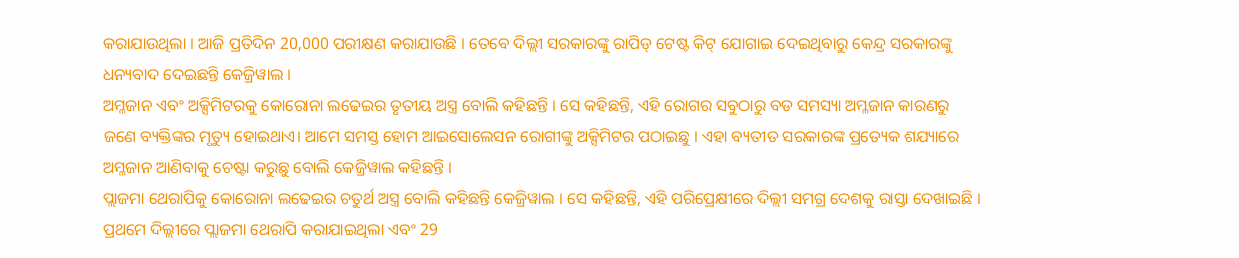କରାଯାଉଥିଲା । ଆଜି ପ୍ରତିଦିନ 20,000 ପରୀକ୍ଷଣ କରାଯାଉଛି । ତେବେ ଦିଲ୍ଲୀ ସରକାରଙ୍କୁ ରାପିଡ୍ ଟେଷ୍ଟ କିଟ୍ ଯୋଗାଇ ଦେଇଥିବାରୁ କେନ୍ଦ୍ର ସରକାରଙ୍କୁ ଧନ୍ୟବାଦ ଦେଇଛନ୍ତି କେଜ୍ରିୱାଲ ।
ଅମ୍ଳଜାନ ଏବଂ ଅକ୍ସିମିଟରକୁ କୋରୋନା ଲଢେଇର ତୃତୀୟ ଅସ୍ତ୍ର ବୋଲି କହିଛନ୍ତି । ସେ କହିଛନ୍ତି, ଏହି ରୋଗର ସବୁଠାରୁ ବଡ ସମସ୍ୟା ଅମ୍ଳଜାନ କାରଣରୁ ଜଣେ ବ୍ୟକ୍ତିଙ୍କର ମୃତ୍ୟୁ ହୋଇଥାଏ। ଆମେ ସମସ୍ତ ହୋମ ଆଇସୋଲେସନ ରୋଗୀଙ୍କୁ ଅକ୍ସିମିଟର ପଠାଇଛୁ । ଏହା ବ୍ୟତୀତ ସରକାରଙ୍କ ପ୍ରତ୍ୟେକ ଶଯ୍ୟାରେ ଅମ୍ଳଜାନ ଆଣିବାକୁ ଚେଷ୍ଟା କରୁଛୁ ବୋଲି କେଜ୍ରିୱାଲ କହିଛନ୍ତି ।
ପ୍ଲାଜମା ଥେରାପିକୁ କୋରୋନା ଲଢେଇର ଚତୁର୍ଥ ଅସ୍ତ୍ର ବୋଲି କହିଛନ୍ତି କେଜ୍ରିୱାଲ । ସେ କହିଛନ୍ତି, ଏହି ପରିପ୍ରେକ୍ଷୀରେ ଦିଲ୍ଲୀ ସମଗ୍ର ଦେଶକୁ ରାସ୍ତା ଦେଖାଇଛି । ପ୍ରଥମେ ଦିଲ୍ଲୀରେ ପ୍ଲାଜମା ଥେରାପି କରାଯାଇଥିଲା ଏବଂ 29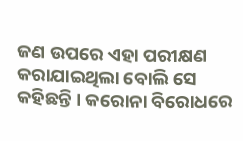ଜଣ ଉପରେ ଏହା ପରୀକ୍ଷଣ କରାଯାଇଥିଲା ବୋଲି ସେ କହିଛନ୍ତି । କରୋନା ବିରୋଧରେ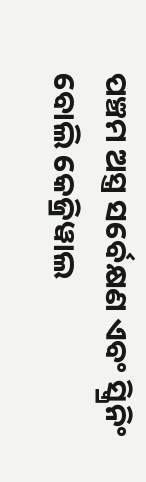ପଞ୍ଚମ ଅସ୍ତ୍ର ସର୍ବେକ୍ଷଣ ଏବଂ ସ୍କ୍ରିନିଂ ବୋଲି କେଜ୍ରିୱାଲ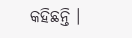କହିଛନ୍ତି ।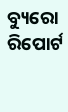ବ୍ୟୁରୋ ରିପୋର୍ଟ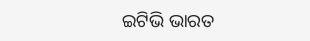ଇଟିଭି ଭାରତ